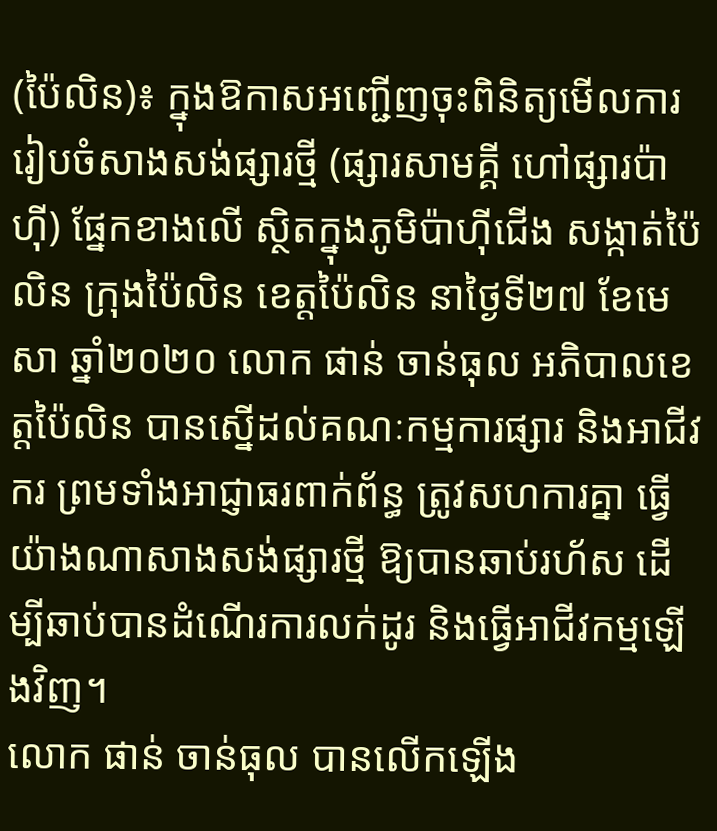(ប៉ៃលិន)៖ ក្នុងឱកាសអញ្ជើញចុះពិនិត្យមើលការរៀបចំសាងសង់ផ្សារថ្មី (ផ្សារសាមគ្គី ហៅផ្សារប៉ាហ៊ី) ផ្នែកខាងលើ ស្ថិតក្នុងភូមិប៉ាហ៊ីជើង សង្កាត់ប៉ៃលិន ក្រុងប៉ៃលិន ខេត្តប៉ៃលិន នាថ្ងៃទី២៧ ខែមេសា ឆ្នាំ២០២០ លោក ផាន់ ចាន់ធុល អភិបាលខេត្តប៉ៃលិន បានស្នើដល់គណៈកម្មការផ្សារ និងអាជីវករ ព្រមទាំងអាជ្ញាធរពាក់ព័ន្ធ ត្រូវសហការគ្នា ធ្វើយ៉ាងណាសាងសង់ផ្សារថ្មី ឱ្យបានឆាប់រហ័ស ដើម្បីឆាប់បានដំណើរការលក់ដូរ និងធ្វើអាជីវកម្មឡើងវិញ។
លោក ផាន់ ចាន់ធុល បានលើកឡើង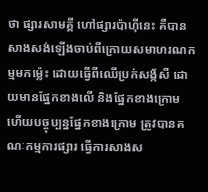ថា ផ្សារសាមគ្គី ហៅផ្សារប៉ាហ៊ីនេះ គឺបានសាងសង់ឡើងចាប់ពីក្រោយសមាហរណកម្មមកម្ល៉េះ ដោយធ្វើពីឈើប្រក់សង័្កសី ដោយមានផ្នែកខាងលើ និងផ្នែកខាងក្រោម ហើយបច្ចុប្បន្នផ្នែកខាងក្រោម ត្រូវបានគណៈកម្មការផ្សារ ធ្វើការសាងស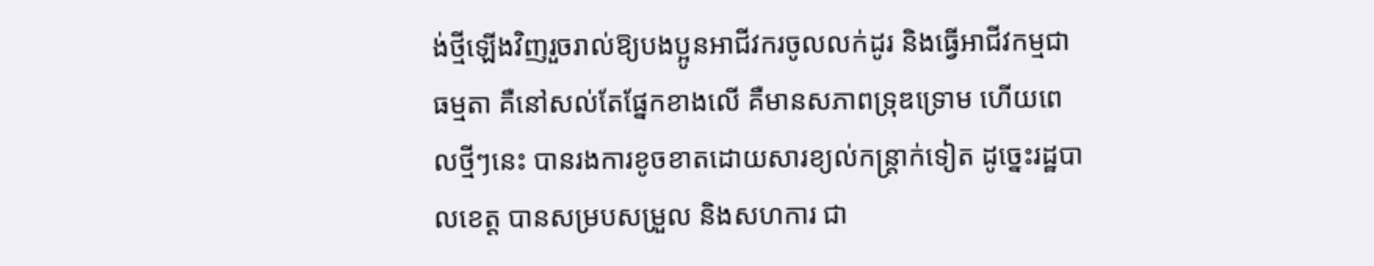ង់ថ្មីឡើងវិញរួចរាល់ឱ្យបងប្អូនអាជីវករចូលលក់ដូរ និងធ្វើអាជីវកម្មជាធម្មតា គឺនៅសល់តែផ្នែកខាងលើ គឺមានសភាពទ្រុឌទ្រោម ហើយពេលថ្មីៗនេះ បានរងការខូចខាតដោយសារខ្យល់កន្ត្រាក់ទៀត ដូច្នេះរដ្ឋបាលខេត្ត បានសម្របសម្រួល និងសហការ ជា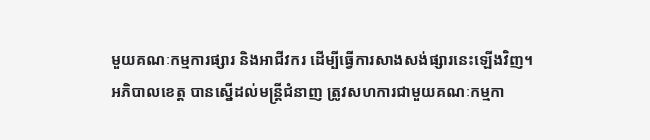មួយគណៈកម្មការផ្សារ និងអាជីវករ ដើម្បីធ្វើការសាងសង់ផ្សារនេះឡើងវិញ។
អភិបាលខេត្ត បានស្នើដល់មន្ត្រីជំនាញ ត្រូវសហការជាមួយគណៈកម្មកា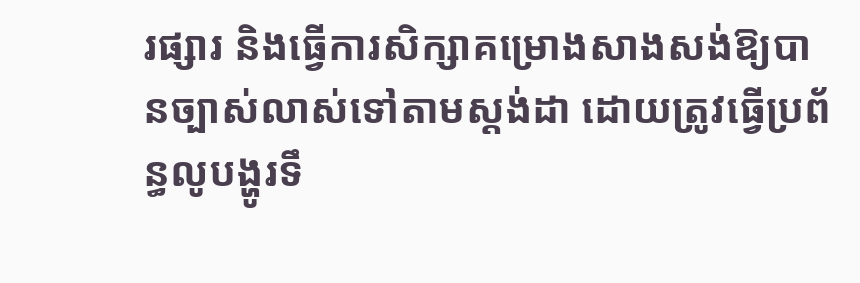រផ្សារ និងធ្វើការសិក្សាគម្រោងសាងសង់ឱ្យបានច្បាស់លាស់ទៅតាមស្តង់ដា ដោយត្រូវធ្វើប្រព័ន្ធលូបង្ហូរទឹ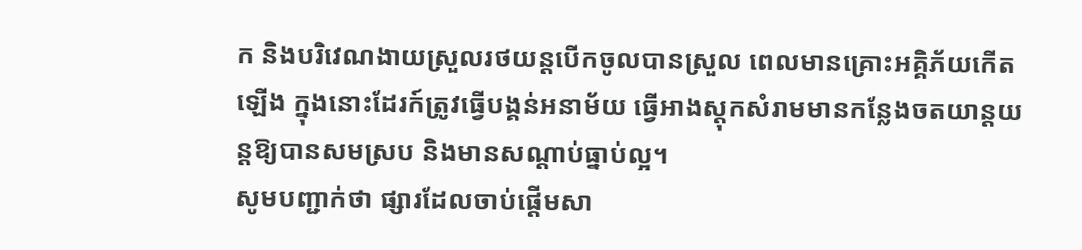ក និងបរិវេណងាយស្រួលរថយន្តបើកចូលបានស្រួល ពេលមានគ្រោះអគ្គិភ័យកើតឡើង ក្នុងនោះដែរក៍ត្រូវធ្វើបង្គន់អនាម័យ ធ្វើអាងស្តុកសំរាមមានកន្លែងចតយាន្តយន្តឱ្យបានសមស្រប និងមានសណ្តាប់ធ្នាប់ល្អ។
សូមបញ្ជាក់ថា ផ្សារដែលចាប់ផ្តើមសា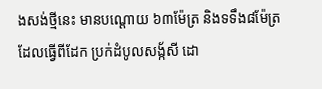ងសង់ថ្មីនេះ មានបណ្តោយ ៦៣ម៉ែត្រ និងទទឹង៨ម៉ែត្រ ដែលធ្វើពីដែក ប្រក់ដំបូលសង័្កសី ដោ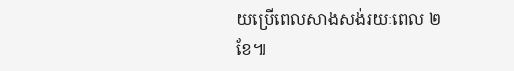យប្រើពេលសាងសង់រយៈពេល ២ខែ៕